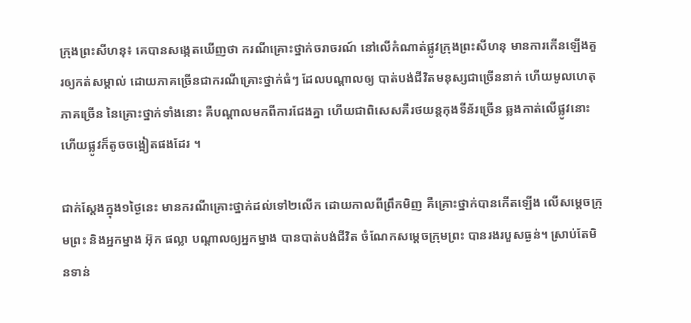ក្រុងព្រះសីហនុ៖ គេបានសង្កេតឃើញថា ករណីគ្រោះថ្នាក់ចរាចរណ៍ នៅលើកំណាត់ផ្លូវក្រុងព្រះសីហនុ មានការកើនឡើងគួរឲ្យកត់សម្គាល់ ដោយភាគច្រើនជាករណីគ្រោះថ្នាក់ធំៗ ដែលបណ្តាលឲ្យ បាត់បង់ជីវិតមនុស្សជាច្រើននាក់ ហើយមូលហេតុភាគច្រើន នៃគ្រោះថ្នាក់ទាំងនោះ គឺបណ្តាលមកពីការជែងគ្នា ហើយជាពិសេសគឺរថយន្តកុងទីន័រច្រើន ឆ្លងកាត់លើផ្លូវនោះ ហើយផ្លូវក៏តូចចង្អៀតផងដែរ ។

ជាក់ស្តែងក្នុង១ថ្ងៃនេះ មានករណីគ្រោះថ្នាក់ដល់ទៅ២លើក ដោយកាលពីព្រឹកមិញ គឺគ្រោះថ្នាក់បានកើតឡើង លើសម្តេចក្រុមព្រះ និងអ្នកម្នាង អ៊ុក ផល្លា បណ្តាលឲ្យអ្នកម្នាង បានបាត់បង់ជីវិត ចំណែកសម្តេចក្រុមព្រះ បានរងរបួសធ្ងន់។ ស្រាប់តែមិនទាន់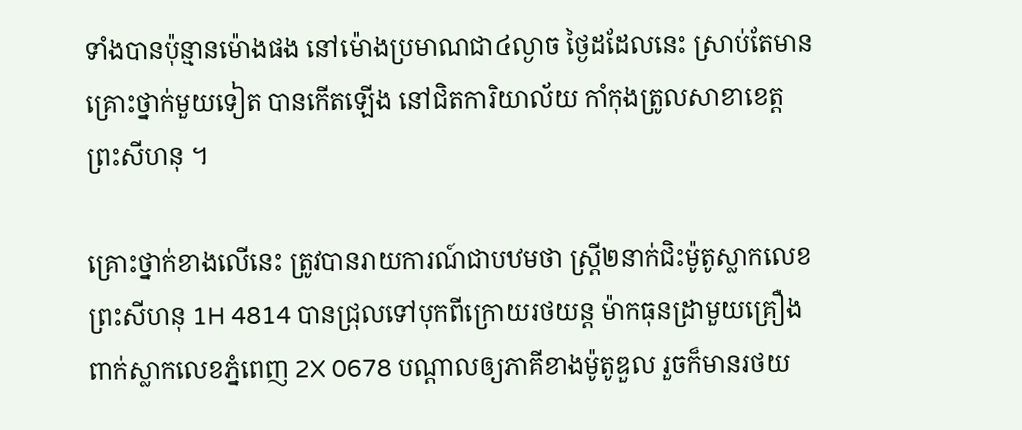ទាំងបានប៉ុន្មានម៉ោងផង នៅម៉ោងប្រមាណជា៤ល្ងាច ថ្ងៃដដែលនេះ ស្រាប់តែមានគ្រោះថ្នាក់មួយទៀត បានកើតឡើង នៅជិតការិយាល័យ កាំកុងត្រូលសាខាខេត្តព្រះសីហនុ ។

គ្រោះថ្នាក់ខាងលើនេះ ត្រូវបានរាយការណ៍ជាបឋមថា ស្ត្រី២នាក់ជិះម៉ូតូស្លាកលេខ ព្រះសីហនុ 1H 4814 បានជ្រុលទៅបុកពីក្រោយរថយន្ត ម៉ាកធុនដ្រាមួយគ្រឿង ពាក់ស្លាកលេខភ្នំពេញ 2X 0678 បណ្តាលឲ្យភាគីខាងម៉ូតូឌួល រួចក៏មានរថយ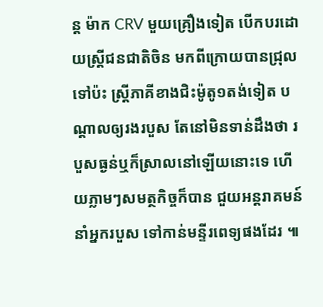ន្ត ម៉ាក CRV មួយគ្រឿងទៀត បើកបរដោយស្ត្រីជនជាតិចិន មកពីក្រោយបានជ្រុលទៅប៉ះ ស្ត្រីភាគីខាងជិះម៉ូតូ១តង់ទៀត បណ្តាលឲ្យរងរបួស តែនៅមិនទាន់ដឹងថា របួសធ្ងន់ឬក៏ស្រាលនៅឡើយនោះទេ ហើយភ្លាមៗសមត្ថកិច្ចក៏បាន ជួយអន្តរាគមន៍នាំអ្នករបួស ទៅកាន់មន្ទីរពេទ្យផងដែរ ៕